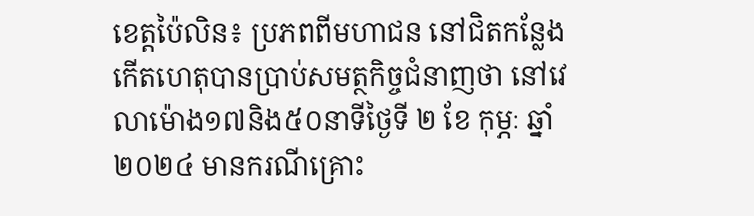ខេត្តប៉ៃលិន៖ ប្រភពពីមហាជន នៅជិតកន្លែងកើតហេតុបានប្រាប់សមត្ថកិច្ចជំនាញថា នៅវេលាម៉ោង១៧និង៥០នាទីថ្ងៃទី ២ ខែ កុម្ភៈ ឆ្នាំ ២០២៤ មានករណីគ្រោះ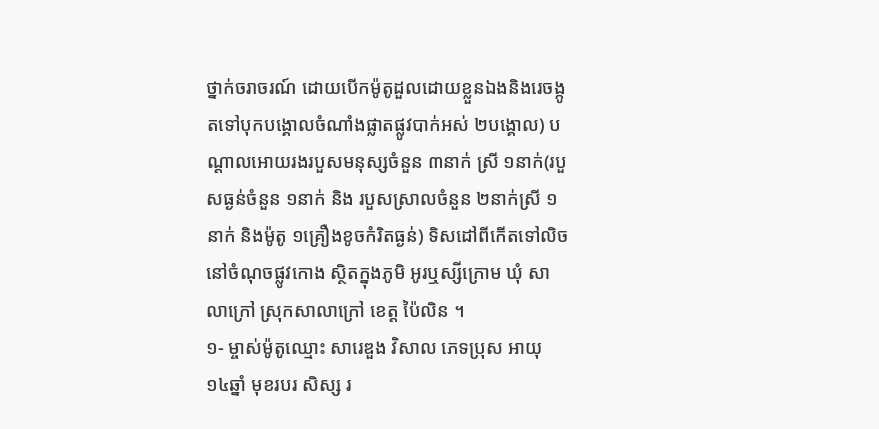ថ្នាក់ចរាចរណ៍ ដោយបើកម៉ូតូដួលដោយខ្លួនឯងនិងរេចង្កូតទៅបុកបង្គោលចំណាំងផ្លាតផ្លូវបាក់អស់ ២បង្គោល) បណ្តាលអោយរងរបួសមនុស្សចំនួន ៣នាក់ ស្រី ១នាក់(របួសធ្ងន់ចំនួន ១នាក់ និង របួសស្រាលចំនួន ២នាក់ស្រី ១នាក់ និងម៉ូតូ ១គ្រឿងខូចកំរិតធ្ងន់) ទិសដៅពីកើតទៅលិច នៅចំណុចផ្លូវកោង ស្ថិតក្នុងភូមិ អូរឬស្សីក្រោម ឃុំ សាលាក្រៅ ស្រុកសាលាក្រៅ ខេត្ត ប៉ៃលិន ។
១- ម្ចាស់ម៉ូតូឈ្មោះ សារេឌួង វិសាល ភេទប្រុស អាយុ ១៤ឆ្នាំ មុខរបរ សិស្ស រ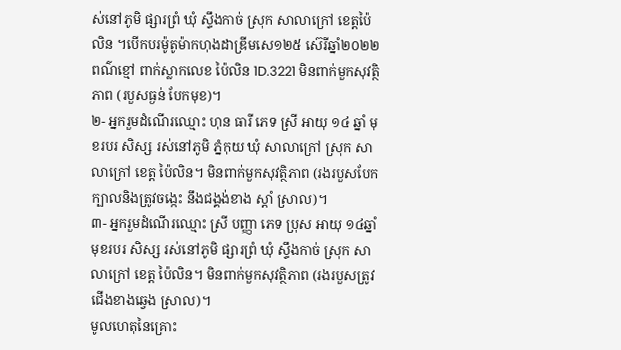ស់នៅភូមិ ផ្សារព្រំ ឃុំ ស្ទឹងកាច់ ស្រុក សាលាក្រៅ ខេត្តប៉ៃលិន ។បើកបរម៉ូតូម៉ាកហុងដាឌ្រីមសេ១២៥ ស៊េរីឆ្នាំ២០២២ ពណ៌ខ្មៅ ពាក់ស្លាកលេខ ប៉ៃលិន 1D.3221 មិនពាក់មួកសុវត្ថិភាព (របួសធ្ងន់ បែកមុខ)។
២- អ្នករួមដំណើរឈ្មោះ ហុន ធារី ភេទ ស្រី អាយុ ១៤ ឆ្នាំ មុខរបរ សិស្ស រស់នៅភូមិ ភ្នំកុយ ឃុំ សាលាក្រៅ ស្រុក សាលាក្រៅ ខេត្ត ប៉ៃលិន។ មិនពាក់មួកសុវត្ថិភាព (រងរបួសបែកក្បាលនិងត្រូវចង្កេះ នឹងជង្គង់ខាង ស្ដាំ ស្រាល)។
៣- អ្នករួមដំណើរឈ្មោះ ស្រី បញ្ញា ភេទ ប្រុស អាយុ ១៤ឆ្នាំ មុខរបរ សិស្ស រស់នៅភូមិ ផ្សារព្រំ ឃុំ ស្ទឹងកាច់ ស្រុក សាលាក្រៅ ខេត្ត ប៉ៃលិន។ មិនពាក់មួកសុវត្ថិភាព (រងរបួសត្រូវជើងខាងឆ្វេង ស្រាល)។
មូលហេតុនៃគ្រោះ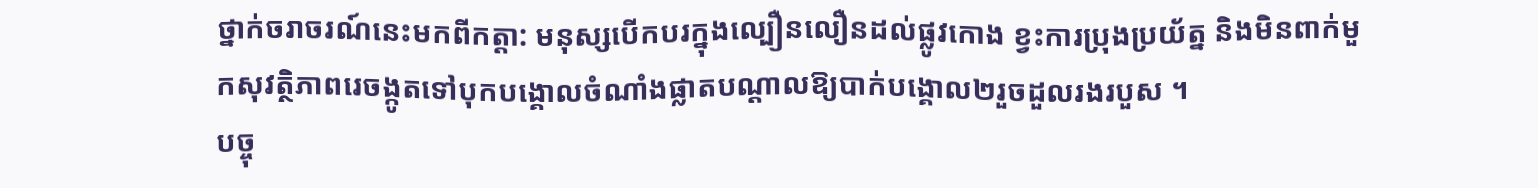ថ្នាក់ចរាចរណ៍នេះមកពីកត្តា: មនុស្សបើកបរក្នុងល្បឿនលឿនដល់ផ្លូវកោង ខ្វះការប្រុងប្រយ័ត្ន និងមិនពាក់មួកសុវត្ថិភាពរេចង្កូតទៅបុកបង្គោលចំណាំងផ្លាតបណ្ដាលឱ្យបាក់បង្គោល២រួចដួលរងរបួស ។
បច្ចុ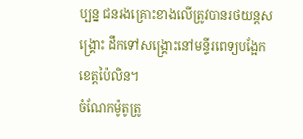ប្បន្ន ជនរងគ្រោះខាងលើត្រូវបានរថយន្តសង្គ្រោះ ដឹកទៅសង្គ្រោះនៅមន្ទីរពេទ្យបង្អែកខេត្តប៉ៃលិន។
ចំណែកម៉ូតូត្រូ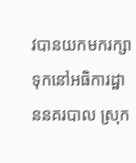វបានយកមករក្សាទុកនៅអធិការដ្ឋាននគរបាល ស្រុក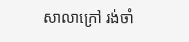សាលាក្រៅ រង់ចាំ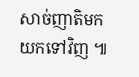សាច់ញាតិមកយកទៅវិញ ៕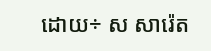ដោយ÷ ស សារ៉េត